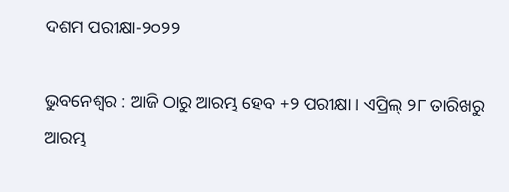ଦଶମ ପରୀକ୍ଷା-୨୦୨୨

ଭୁବନେଶ୍ୱର : ଆଜି ଠାରୁ ଆରମ୍ଭ ହେବ +୨ ପରୀକ୍ଷା । ଏପ୍ରିଲ୍ ୨୮ ତାରିଖରୁ ଆରମ୍ଭ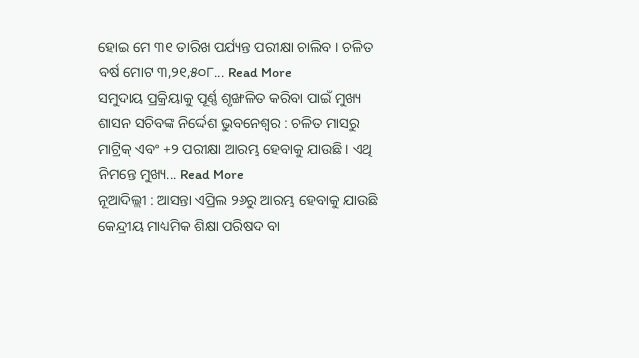ହୋଇ ମେ ୩୧ ତାରିଖ ପର୍ଯ୍ୟନ୍ତ ପରୀକ୍ଷା ଚାଲିବ । ଚଳିତ ବର୍ଷ ମୋଟ ୩,୨୧,୫୦୮... Read More
ସମୁଦାୟ ପ୍ରକ୍ରିୟାକୁ ପୂର୍ଣ୍ଣ ଶୃଙ୍ଖଳିତ କରିବା ପାଇଁ ମୁଖ୍ୟ ଶାସନ ସଚିବଙ୍କ ନିର୍ଦ୍ଦେଶ ଭୁବନେଶ୍ୱର : ଚଳିତ ମାସରୁ ମାଟ୍ରିକ୍ ଏବଂ +୨ ପରୀକ୍ଷା ଆରମ୍ଭ ହେବାକୁ ଯାଉଛି । ଏଥି ନିମନ୍ତେ ମୁଖ୍ୟ... Read More
ନୂଆଦିଲ୍ଲୀ : ଆସନ୍ତା ଏପ୍ରିଲ ୨୬ରୁ ଆରମ୍ଭ ହେବାକୁ ଯାଉଛି କେନ୍ଦ୍ରୀୟ ମାଧ୍ୟମିକ ଶିକ୍ଷା ପରିଷଦ ବା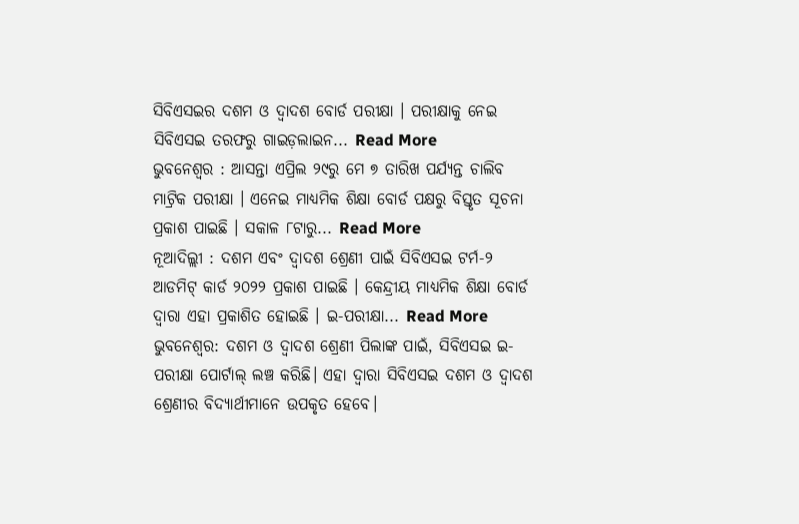ସିବିଏସଇର ଦଶମ ଓ ଦ୍ୱାଦଶ ବୋର୍ଡ ପରୀକ୍ଷା । ପରୀକ୍ଷାକୁ ନେଇ ସିବିଏସଇ ତରଫରୁ ଗାଇଡ଼ଲାଇନ... Read More
ଭୁବନେଶ୍ୱର : ଆସନ୍ତା ଏପ୍ରିଲ ୨୯ରୁ ମେ ୭ ତାରିଖ ପର୍ଯ୍ୟନ୍ତ ଚାଲିବ ମାଟ୍ରିକ ପରୀକ୍ଷା । ଏନେଇ ମାଧ୍ୟମିକ ଶିକ୍ଷା ବୋର୍ଡ ପକ୍ଷରୁ ବିସ୍ତୃତ ସୂଚନା ପ୍ରକାଶ ପାଇଛି । ସକାଳ ୮ଟାରୁ... Read More
ନୂଆଦିଲ୍ଲୀ : ଦଶମ ଏବଂ ଦ୍ୱାଦଶ ଶ୍ରେଣୀ ପାଇଁ ସିବିଏସଇ ଟର୍ମ-୨ ଆଡମିଟ୍ କାର୍ଡ ୨୦୨୨ ପ୍ରକାଶ ପାଇଛି । କେନ୍ଦ୍ରୀୟ ମାଧ୍ୟମିକ ଶିକ୍ଷା ବୋର୍ଡ ଦ୍ୱାରା ଏହା ପ୍ରକାଶିତ ହୋଇଛି । ଇ-ପରୀକ୍ଷା... Read More
ଭୁବନେଶ୍ୱର: ଦଶମ ଓ ଦ୍ଵାଦଶ ଶ୍ରେଣୀ ପିଲାଙ୍କ ପାଇଁ, ସିବିଏସଇ ଇ-ପରୀକ୍ଷା ପୋର୍ଟାଲ୍ ଲଞ୍ଚ କରିଛି। ଏହା ଦ୍ଵାରା ସିବିଏସଇ ଦଶମ ଓ ଦ୍ଵାଦଶ ଶ୍ରେଣୀର ବିଦ୍ୟାର୍ଥୀମାନେ ଉପକୃତ ହେବେ।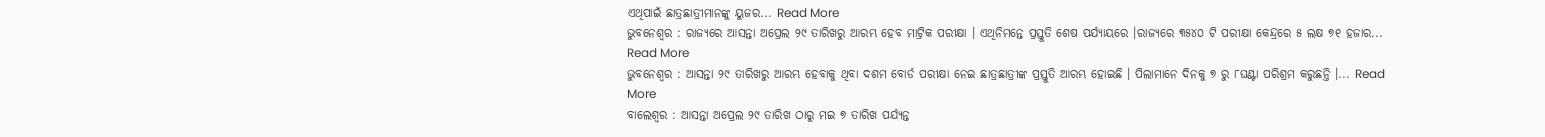ଏଥିପାଇଁ ଛାତ୍ରଛାତ୍ରୀମାନଙ୍କୁ ୟୁଜର... Read More
ଭୁବନେଶ୍ୱର : ରାଜ୍ୟରେ ଆସନ୍ତା ଅପ୍ରେଲ ୨୯ ତାରିଖରୁ ଆରମ୍ଭ ହେବ ମାଟ୍ରିକ ପରୀକ୍ଷା । ଏଥିନିମନ୍ତେ ପ୍ରସ୍ତୁତି ଶେଷ ପର୍ଯ୍ୟାୟରେ ।ରାଜ୍ୟରେ ୩୫୪୦ ଟି ପରୀକ୍ଷା କେନ୍ଦ୍ରରେ ୫ ଲକ୍ଷ ୭୧ ହଜାର... Read More
ଭୁବନେଶ୍ୱର : ଆସନ୍ତା ୨୯ ତାରିଖରୁ ଆରମ୍ଭ ହେବାକୁ ଥିବା ଦଶମ ବୋର୍ଡ ପରୀକ୍ଷା ନେଇ ଛାତ୍ରଛାତ୍ରୀଙ୍କ ପ୍ରସ୍ତୁତି ଆରମ୍ଭ ହୋଇଛି । ପିଲାମାନେ ଦିନକୁ ୭ ରୁ ୮ଘଣ୍ଟା ପରିଶ୍ରମ କରୁଛନ୍ତି ।... Read More
ବାଲେଶ୍ୱର : ଆସନ୍ତା ଅପ୍ରେଲ ୨୯ ତାରିଖ ଠାରୁ ମଇ ୭ ତାରିଖ ପର୍ଯ୍ୟନ୍ତ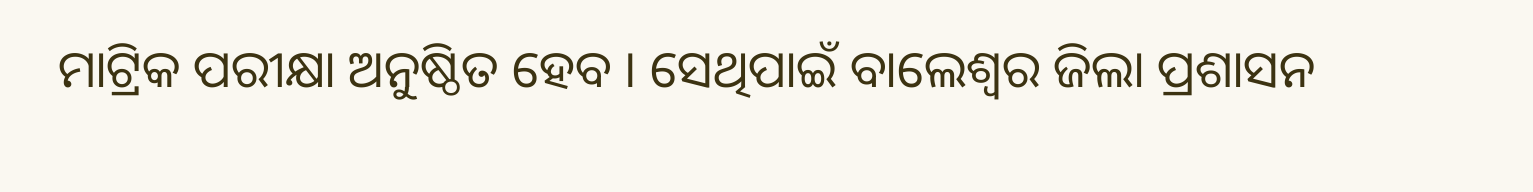ମାଟ୍ରିକ ପରୀକ୍ଷା ଅନୁଷ୍ଠିତ ହେବ । ସେଥିପାଇଁ ବାଲେଶ୍ୱର ଜିଲା ପ୍ରଶାସନ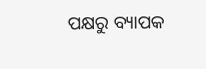ପକ୍ଷରୁ ବ୍ୟାପକ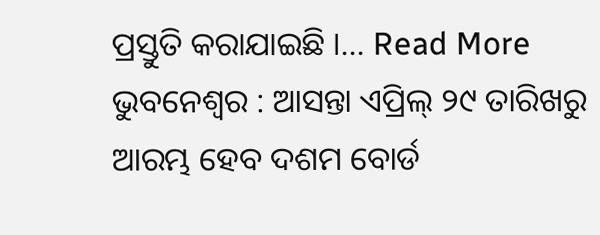ପ୍ରସ୍ତୁତି କରାଯାଇଛି ।... Read More
ଭୁବନେଶ୍ୱର : ଆସନ୍ତା ଏପ୍ରିଲ୍ ୨୯ ତାରିଖରୁ ଆରମ୍ଭ ହେବ ଦଶମ ବୋର୍ଡ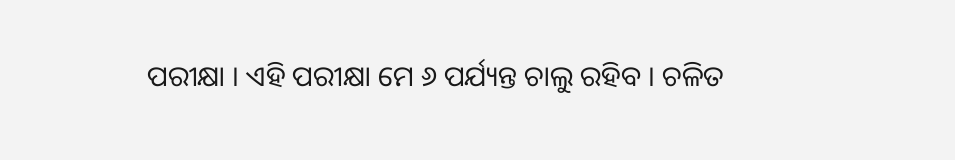ପରୀକ୍ଷା । ଏହି ପରୀକ୍ଷା ମେ ୬ ପର୍ଯ୍ୟନ୍ତ ଚାଲୁ ରହିବ । ଚଳିତ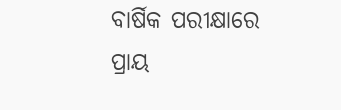ବାର୍ଷିକ ପରୀକ୍ଷାରେ ପ୍ରାୟ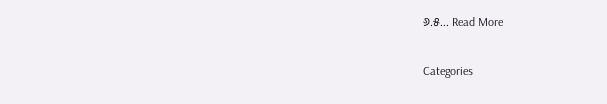୬.୫... Read More

Categories